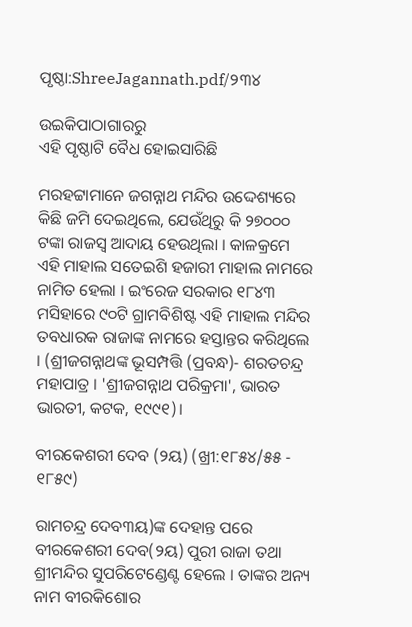ପୃଷ୍ଠା:ShreeJagannath.pdf/୨୩୪

ଉଇକିପାଠାଗାର‌ରୁ
ଏହି ପୃଷ୍ଠାଟି ବୈଧ ହୋଇସାରିଛି

ମରହଟ୍ଟାମାନେ ଜଗନ୍ନାଥ ମନ୍ଦିର ଉଦ୍ଦେଶ୍ୟରେ କିଛି ଜମି ଦେଇଥିଲେ, ଯେଉଁଥିରୁ କି ୨୭୦୦୦ ଟଙ୍କା ରାଜସ୍ବ ଆଦାୟ ହେଉଥିଲା । କାଳକ୍ରମେ ଏହି ମାହାଲ ସତେଇଶି ହଜାରୀ ମାହାଲ ନାମରେ ନାମିତ ହେଲା । ଇଂରେଜ ସରକାର ୧୮୪୩ ମସିହାରେ ୯୦ଟି ଗ୍ରାମବିଶିଷ୍ଟ ଏହି ମାହାଲ ମନ୍ଦିର ତବଧାରକ ରାଜାଙ୍କ ନାମରେ ହସ୍ତାନ୍ତର କରିଥିଲେ । (ଶ୍ରୀଜଗନ୍ନାଥଙ୍କ ଭୂସମ୍ପତ୍ତି (ପ୍ରବନ୍ଧ)- ଶରତଚନ୍ଦ୍ର ମହାପାତ୍ର । 'ଶ୍ରୀଜଗନ୍ନାଥ ପରିକ୍ରମା', ଭାରତ ଭାରତୀ, କଟକ, ୧୯୯୧)।

ବୀରକେଶରୀ ଦେବ (୨ୟ) (ଖ୍ରୀ:୧୮୫୪/୫୫ - ୧୮୫୯)

ରାମଚନ୍ଦ୍ର ଦେବ୩ୟ)ଙ୍କ ଦେହାନ୍ତ ପରେ ବୀରକେଶରୀ ଦେବ(୨ୟ) ପୁରୀ ରାଜା ତଥା ଶ୍ରୀମନ୍ଦିର ସୁପରିଟେଣ୍ଡେଣ୍ଟ ହେଲେ । ତାଙ୍କର ଅନ୍ୟ ନାମ ବୀରକିଶୋର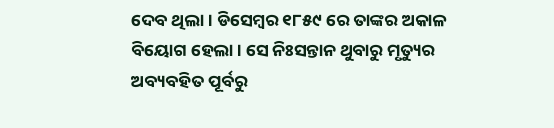ଦେବ ଥିଲା । ଡିସେମ୍ବର ୧୮୫୯ ରେ ତାଙ୍କର ଅକାଳ ବିୟୋଗ ହେଲା । ସେ ନିଃସନ୍ତାନ ଥୁବାରୁ ମୃତ୍ୟୁର ଅବ୍ୟବହିତ ପୂର୍ବରୁ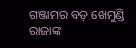ଗଞ୍ଜାମର ବଡ଼ ଖେମୁଣ୍ଡି ରାଜାଙ୍କ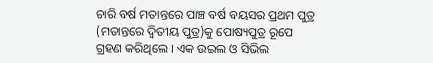ଚାରି ବର୍ଷ ମତାନ୍ତରେ ପାଞ୍ଚ ବର୍ଷ ବୟସର ପ୍ରଥମ ପୁତ୍ର (ମତାନ୍ତରେ ଦ୍ବିତୀୟ ପୁତ୍ର)କୁ ପୋଷ୍ୟପୁତ୍ର ରୂପେ ଗ୍ରହଣ କରିଥିଲେ । ଏକ ଉଇଲ ଓ ସିଭିଲ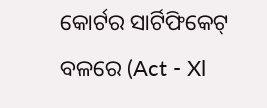କୋର୍ଟର ସାର୍ଟିଫିକେଟ୍ ବଳରେ (Act - Xl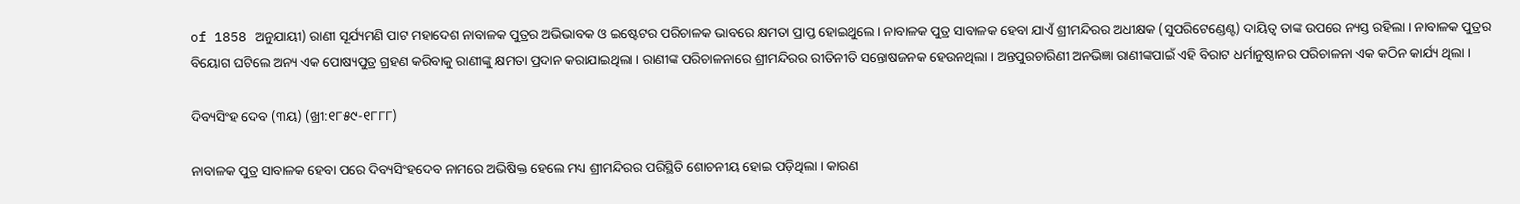of 1858 ଅନୁଯାୟୀ) ରାଣୀ ସୂର୍ଯ୍ୟମଣି ପାଟ ମହାଦେଶ ନାବାଳକ ପୁତ୍ରର ଅଭିଭାବକ ଓ ଇଷ୍ଟେଟର ପରିଚାଳକ ଭାବରେ କ୍ଷମତା ପ୍ରାପ୍ତ ହୋଇଥୁଲେ। ନାବାଳକ ପୁତ୍ର ସାବାଳକ ହେବା ଯାଏଁ ଶ୍ରୀମନ୍ଦିରର ଅଧୀକ୍ଷକ (ସୁପରିଟେଣ୍ଡେଣ୍ଟ) ଦାୟିତ୍ବ ତାଙ୍କ ଉପରେ ନ୍ୟସ୍ତ ରହିଲା । ନାବାଳକ ପୁତ୍ରର ବିୟୋଗ ଘଟିଲେ ଅନ୍ୟ ଏକ ପୋଷ୍ୟପୁତ୍ର ଗ୍ରହଣ କରିବାକୁ ରାଣୀଙ୍କୁ କ୍ଷମତା ପ୍ରଦାନ କରାଯାଇଥିଲା । ରାଣୀଙ୍କ ପରିଚାଳନାରେ ଶ୍ରୀମନ୍ଦିରର ରୀତିନୀତି ସନ୍ତୋଷଜନକ ହେଉନଥିଲା । ଅନ୍ତପୁରଚାରିଣୀ ଅନଭିଜ୍ଞା ରାଣୀଙ୍କପାଇଁ ଏହି ବିରାଟ ଧର୍ମାନୁଷ୍ଠାନର ପରିଚାଳନା ଏକ କଠିନ କାର୍ଯ୍ୟ ଥିଲା ।

ଦିବ୍ୟସିଂହ ଦେବ (୩ୟ) (ଖ୍ରୀ:୧୮୫୯-୧୮୮୮)

ନାବାଳକ ପୁତ୍ର ସାବାଳକ ହେବା ପରେ ଦିବ୍ୟସିଂହଦେବ ନାମରେ ଅଭିଷିକ୍ତ ହେଲେ ମଧ୍ୟ ଶ୍ରୀମନ୍ଦିରର ପରିସ୍ଥିତି ଶୋଚନୀୟ ହୋଇ ପଡ଼ିଥିଲା । କାରଣ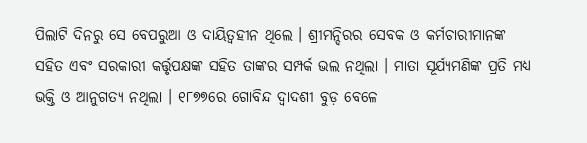ପିଲାଟି ଦିନରୁ ସେ ବେପରୁଆ ଓ ଦାୟିତ୍ବହୀନ ଥିଲେ । ଶ୍ରୀମନ୍ଦିରର ସେବକ ଓ କର୍ମଚାରୀମାନଙ୍କ ସହିତ ଏବଂ ସରକାରୀ କର୍ତ୍ତୃପକ୍ଷଙ୍କ ସହିତ ତାଙ୍କର ସମ୍ପର୍କ ଭଲ ନଥିଲା । ମାତା ସୂର୍ଯ୍ୟମଣିଙ୍କ ପ୍ରତି ମଧ୍ୟ ଭକ୍ତି ଓ ଆନୁଗତ୍ୟ ନଥିଲା । ୧୮୭୭ରେ ଗୋବିନ୍ଦ ଦ୍ୱାଦଶୀ ବୁଡ଼ ବେଳେ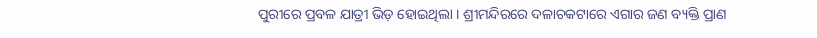ପୁରୀରେ ପ୍ରବଳ ଯାତ୍ରୀ ଭିଡ଼ ହୋଇଥିଲା । ଶ୍ରୀମନ୍ଦିରରେ ଦଳାଚକଟାରେ ଏଗାର ଜଣ ବ୍ୟକ୍ତି ପ୍ରାଣ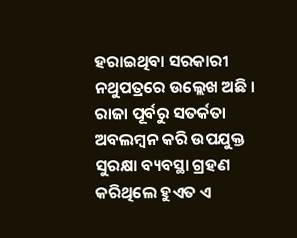ହରାଇଥିବା ସରକାରୀ ନଥୁପତ୍ରରେ ଉଲ୍ଲେଖ ଅଛି । ରାଜା ପୂର୍ବରୁ ସତର୍କତା ଅବଲମ୍ବନ କରି ଉପଯୁକ୍ତ ସୁରକ୍ଷା ବ୍ୟବସ୍ଥା ଗ୍ରହଣ କରିଥିଲେ ହୁଏତ ଏ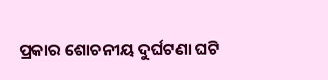ପ୍ରକାର ଶୋଚନୀୟ ଦୁର୍ଘଟଣା ଘଟି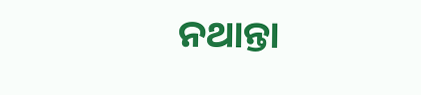ନଥାନ୍ତା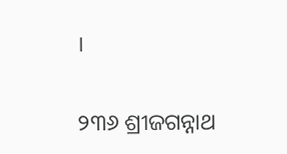।

୨୩୬ ଶ୍ରୀଜଗନ୍ନାଥ